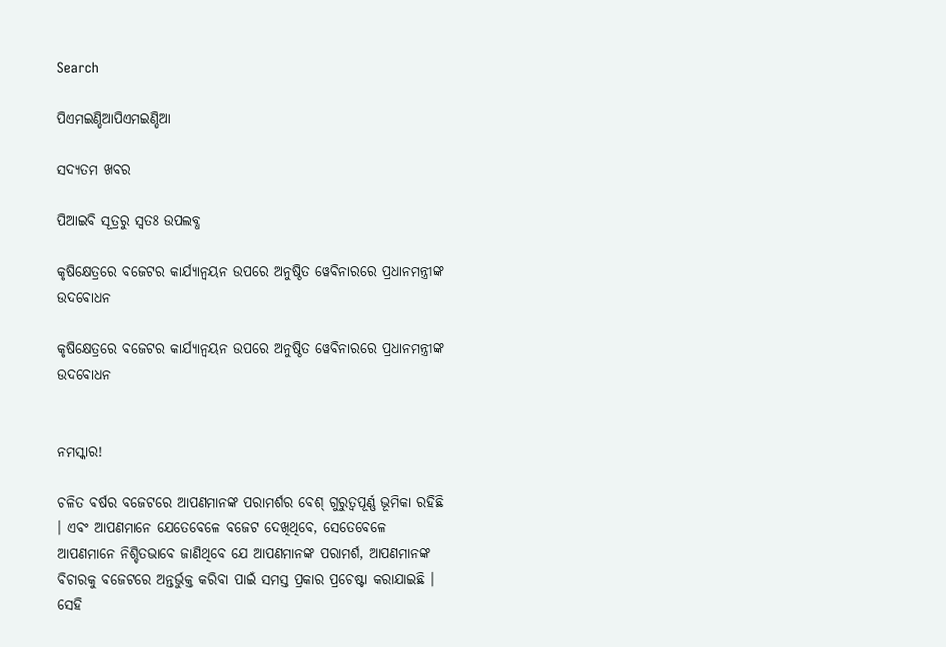Search

ପିଏମଇଣ୍ଡିଆପିଏମଇଣ୍ଡିଆ

ସଦ୍ୟତମ ଖବର

ପିଆଇବି ସୂତ୍ରରୁ ସ୍ବତଃ ଉପଲବ୍ଧ

କୃଷିକ୍ଷେତ୍ରରେ ବଜେଟର କାର୍ଯ୍ୟାନ୍ୱୟନ ଉପରେ ଅନୁଷ୍ଠିତ ୱେବିନାରରେ ପ୍ରଧାନମନ୍ତ୍ରୀଙ୍କ ଉଦବୋଧନ

କୃଷିକ୍ଷେତ୍ରରେ ବଜେଟର କାର୍ଯ୍ୟାନ୍ୱୟନ ଉପରେ ଅନୁଷ୍ଠିତ ୱେବିନାରରେ ପ୍ରଧାନମନ୍ତ୍ରୀଙ୍କ ଉଦବୋଧନ


ନମସ୍କାର!

ଚଳିତ ବର୍ଷର ବଜେଟରେ ଆପଣମାନଙ୍କ ପରାମର୍ଶର ବେଶ୍ ଗୁରୁତ୍ୱପୂର୍ଣ୍ଣ ଭୂମିକା ରହିଛି । ଏବଂ ଆପଣମାନେ ଯେତେବେଳେ ବଜେଟ ଦେଖିଥିବେ, ସେତେବେଳେ ଆପଣମାନେ ନିଶ୍ଚିତଭାବେ ଜାଣିଥିବେ ଯେ ଆପଣମାନଙ୍କ ପରାମର୍ଶ, ଆପଣମାନଙ୍କ ବିଚାରକୁ ବଜେଟରେ ଅନ୍ତର୍ଭୁକ୍ତ କରିବା ପାଇଁ ସମସ୍ତ ପ୍ରକାର ପ୍ରଚେଷ୍ଟା କରାଯାଇଛି । ସେହି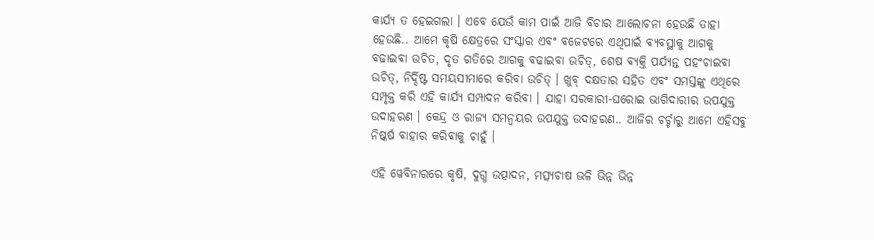କାର୍ଯ୍ୟ ତ ହେଇଗଲା । ଏବେ ଯେଉଁ କାମ ପାଇଁ ଆଜି ବିଚାର ଆଲୋଚନା ହେଉଛି ତାହା ହେଉଛି.. ଆମେ କୃଷି କ୍ଷେତ୍ରରେ ସଂସ୍କାର ଏବଂ ବଜେଟରେ ଏଥିପାଇଁ ବ୍ୟବସ୍ଥାକୁ ଆଗକୁ ବଢାଇବା ଉଚିତ, ଦୃତ ଗତିରେ ଆଗକୁ ବଢାଇବା ଉଚିତ୍‌, ଶେଷ ବ୍ୟକ୍ତି ପର୍ଯ୍ୟନ୍ତ ପହଂଚାଇବା ଉଚିତ୍‌, ନିର୍ଦ୍ଦିଷ୍ଟ ସମୟସୀମାରେ କରିବା ଉଚିତ୍ । ଖୁବ୍ ଦକ୍ଷତାର ସହିତ ଏବଂ ସମସ୍ତଙ୍କୁ ଏଥିରେ ସମ୍ପୃକ୍ତ କରି ଏହି କାର୍ଯ୍ୟ ସମ୍ପାଦନ କରିବା । ଯାହା ସରକାରୀ-ଘରୋଇ ଭାଗିଦାରୀର ଉପଯୁକ୍ତ ଉଦାହରଣ । କେନ୍ଦ୍ର ଓ ରାଜ୍ୟ ସମନ୍ୱୟର ଉପଯୁକ୍ତ ଉଦାହରଣ.. ଆଜିର ଚର୍ଚ୍ଚାରୁ ଆମେ ଏହିସବୁ ନିଷ୍କର୍ଷ ବାହାର କରିବାକୁ ଚାହୁଁ ।

ଏହି ୱେବିନାରରେ କୃଷି, ଦୁଗ୍ଧ ଉତ୍ପାଦନ, ମତ୍ସ୍ୟଚାଷ ଭଳି ଭିନ୍ନ ଭିନ୍ନ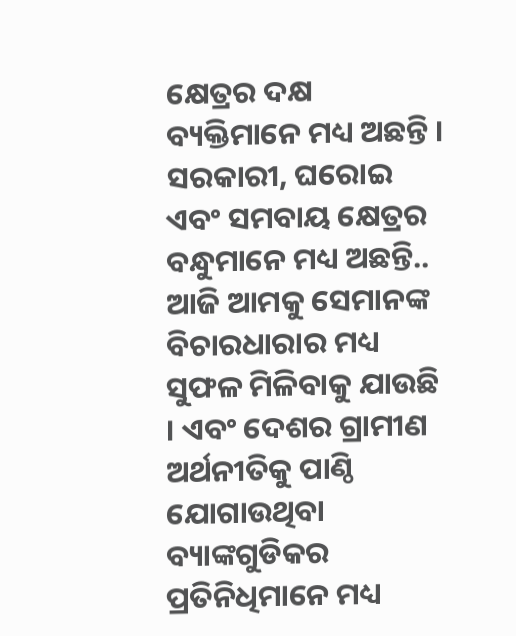କ୍ଷେତ୍ରର ଦକ୍ଷ ବ୍ୟକ୍ତିମାନେ ମଧ୍ୟ ଅଛନ୍ତି । ସରକାରୀ, ଘରୋଇ ଏବଂ ସମବାୟ କ୍ଷେତ୍ରର ବନ୍ଧୁମାନେ ମଧ୍ୟ ଅଛନ୍ତି.. ଆଜି ଆମକୁ ସେମାନଙ୍କ ବିଚାରଧାରାର ମଧ୍ୟ ସୁଫଳ ମିଳିବାକୁ ଯାଉଛି । ଏବଂ ଦେଶର ଗ୍ରାମୀଣ ଅର୍ଥନୀତିକୁ ପାଣ୍ଠି ଯୋଗାଉଥିବା ବ୍ୟାଙ୍କଗୁଡିକର ପ୍ରତିନିଧିମାନେ ମଧ୍ୟ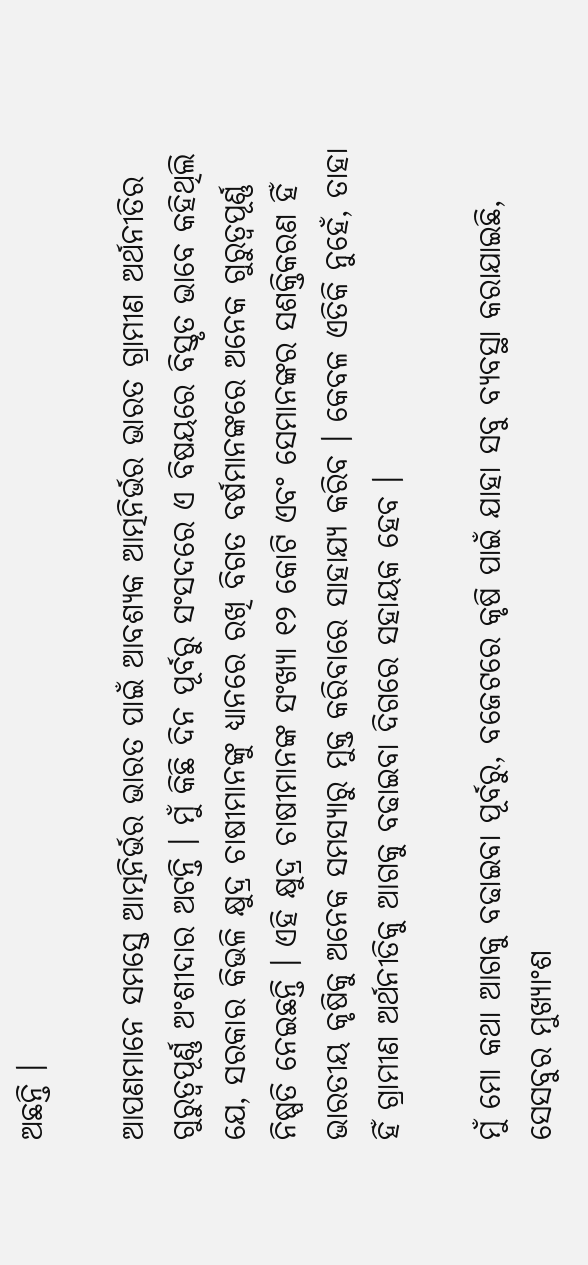ଅଛନ୍ତି ।

ଆପଣମାନେ ସମସ୍ତେ ଆତ୍ମନିର୍ଭର ଭାରତ ପାଇଁ ଆବଶ୍ୟକ ଆତ୍ମନିର୍ଭର ଭାରତ ଗ୍ରାମୀଣ ଅର୍ଥନୀତିର ଗୁରୁତ୍ୱପୂର୍ଣ୍ଣ ଅଂଶୀଦାର ଅଟନ୍ତି । ମୁଁ କିଛି ଦିନ ପୂର୍ବରୁ ସଂସଦରେ ଏ ବିଷୟରେ ବିସ୍ତୃତ ଭାବେ କହିଥିଲି ଯେ, ସରକାର କିଭଳି କ୍ଷୁଦ୍ର ଚାଷୀମାନଙ୍କୁ ଧ୍ୟାନରେ ରଖି ବିଗତ ବର୍ଷମାନଙ୍କରେ ଅନେକ ଗୁରୁତ୍ୱପୂର୍ଣ୍ଣ ନିଷ୍ପତି ନେଇଛନ୍ତି । ଏହି କ୍ଷୁଦ୍ର ଚାଷୀମାନଙ୍କ ସଂଖ୍ୟା ୧୨ କୋଟି ଏବଂ ସେମାନଙ୍କର ସଶକ୍ତିକରଣ ହିଁ ଭାରତୀୟ କୃଷିକୁ ଅନେକ ସମସ୍ୟାରୁ ମୁକ୍ତ କରିବାରେ ସାହାଯ୍ୟ କରିବ । କେବଳ ଏତିକି ନୁହେଁ, ତାହା ହିଁ ଗ୍ରାମୀଣ ଅର୍ଥନୀତିକୁ ଆଗକୁ ବଢାଇବା ଦିଗରେ ସହାୟକ ହେବ ।

ମୁଁ ମୋ କଥା ଆଗକୁ ବଢାଇବା ପୂର୍ବରୁ, ବଜେଟରେ କୃଷି ପାଇଁ ଯାହା ସବୁ ବ୍ୟବସ୍ଥା କରାଯାଇଛି, ସେସବୁର ମୁଖ୍ୟାଂଶ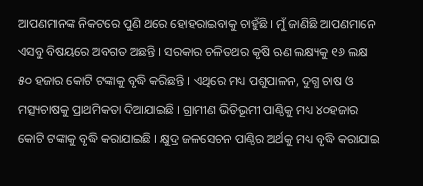ଆପଣମାନଙ୍କ ନିକଟରେ ପୁଣି ଥରେ ହୋହରାଇବାକୁ ଚାହୁଁଛି । ମୁଁ ଜାଣିଛି ଆପଣମାନେ ଏସବୁ ବିଷୟରେ ଅବଗତ ଅଛନ୍ତି । ସରକାର ଚଳିତଥର କୃଷି ଋଣ ଲକ୍ଷ୍ୟକୁ ୧୬ ଲକ୍ଷ ୫୦ ହଜାର କୋଟି ଟଙ୍କାକୁ ବୃଦ୍ଧି କରିଛନ୍ତି । ଏଥିରେ ମଧ୍ୟ ପଶୁପାଳନ, ଦୁଗ୍ଧ ଚାଷ ଓ ମତ୍ସ୍ୟଚାଷକୁ ପ୍ରାଥମିକତା ଦିଆଯାଇଛି । ଗ୍ରାମୀଣ ଭିତିଭୂମୀ ପାଣ୍ଠିକୁ ମଧ୍ୟ ୪୦ହଜାର କୋଟି ଟଙ୍କାକୁ ବୃଦ୍ଧି କରାଯାଇଛି । କ୍ଷୁଦ୍ର ଜଳସେଚନ ପାଣ୍ଠିର ଅର୍ଥକୁ ମଧ୍ୟ ବୃଦ୍ଧି କରାଯାଇ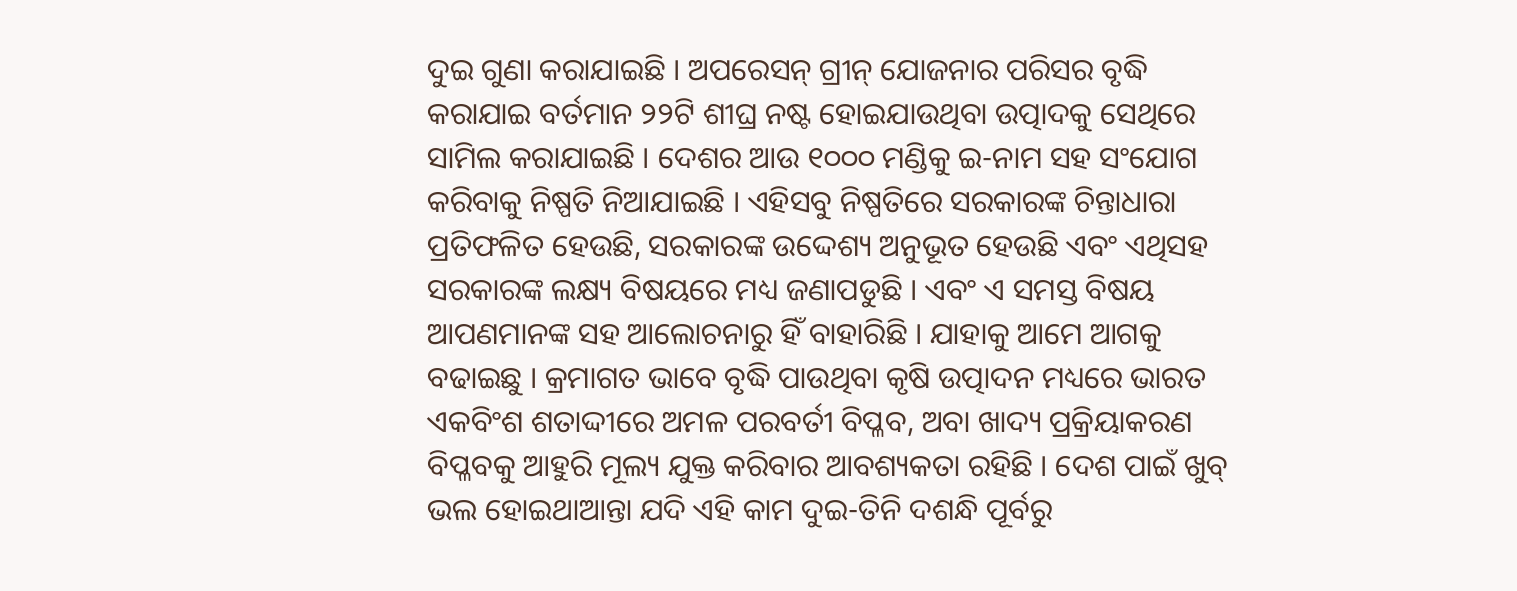ଦୁଇ ଗୁଣା କରାଯାଇଛି । ଅପରେସନ୍ ଗ୍ରୀନ୍ ଯୋଜନାର ପରିସର ବୃଦ୍ଧି କରାଯାଇ ବର୍ତମାନ ୨୨ଟି ଶୀଘ୍ର ନଷ୍ଟ ହୋଇଯାଉଥିବା ଉତ୍ପାଦକୁ ସେଥିରେ ସାମିଲ କରାଯାଇଛି । ଦେଶର ଆଉ ୧୦୦୦ ମଣ୍ଡିକୁ ଇ-ନାମ ସହ ସଂଯୋଗ କରିବାକୁ ନିଷ୍ପତି ନିଆଯାଇଛି । ଏହିସବୁ ନିଷ୍ପତିରେ ସରକାରଙ୍କ ଚିନ୍ତାଧାରା ପ୍ରତିଫଳିତ ହେଉଛି, ସରକାରଙ୍କ ଉଦ୍ଦେଶ୍ୟ ଅନୁଭୂତ ହେଉଛି ଏବଂ ଏଥିସହ ସରକାରଙ୍କ ଲକ୍ଷ୍ୟ ବିଷୟରେ ମଧ୍ୟ ଜଣାପଡୁଛି । ଏବଂ ଏ ସମସ୍ତ ବିଷୟ ଆପଣମାନଙ୍କ ସହ ଆଲୋଚନାରୁ ହିଁ ବାହାରିଛି । ଯାହାକୁ ଆମେ ଆଗକୁ ବଢାଇଛୁ । କ୍ରମାଗତ ଭାବେ ବୃଦ୍ଧି ପାଉଥିବା କୃଷି ଉତ୍ପାଦନ ମଧ୍ୟରେ ଭାରତ ଏକବିଂଶ ଶତାଦ୍ଦୀରେ ଅମଳ ପରବର୍ତୀ ବିପ୍ଳବ, ଅବା ଖାଦ୍ୟ ପ୍ରକ୍ରିୟାକରଣ ବିପ୍ଳବକୁ ଆହୁରି ମୂଲ୍ୟ ଯୁକ୍ତ କରିବାର ଆବଶ୍ୟକତା ରହିଛି । ଦେଶ ପାଇଁ ଖୁବ୍ ଭଲ ହୋଇଥାଆନ୍ତା ଯଦି ଏହି କାମ ଦୁଇ-ତିନି ଦଶନ୍ଧି ପୂର୍ବରୁ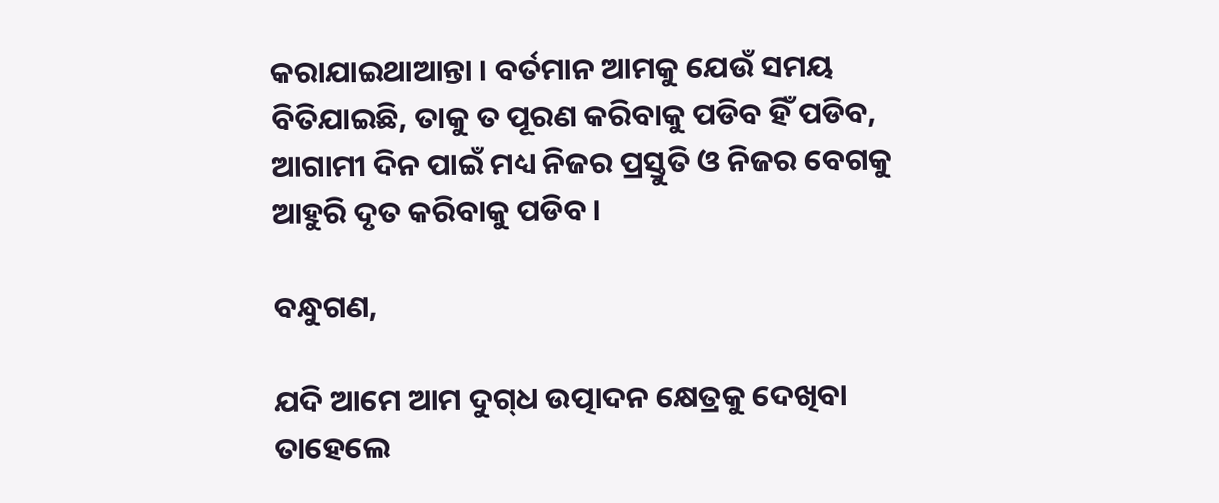କରାଯାଇଥାଆନ୍ତା । ବର୍ତମାନ ଆମକୁ ଯେଉଁ ସମୟ ବିତିଯାଇଛି, ତାକୁ ତ ପୂରଣ କରିବାକୁ ପଡିବ ହିଁ ପଡିବ, ଆଗାମୀ ଦିନ ପାଇଁ ମଧ୍ୟ ନିଜର ପ୍ରସ୍ତୁତି ଓ ନିଜର ବେଗକୁ ଆହୁରି ଦୃତ କରିବାକୁ ପଡିବ ।

ବନ୍ଧୁଗଣ,

ଯଦି ଆମେ ଆମ ଦୁଗ୍‌ଧ ଉତ୍ପାଦନ କ୍ଷେତ୍ରକୁ ଦେଖିବା ତାହେଲେ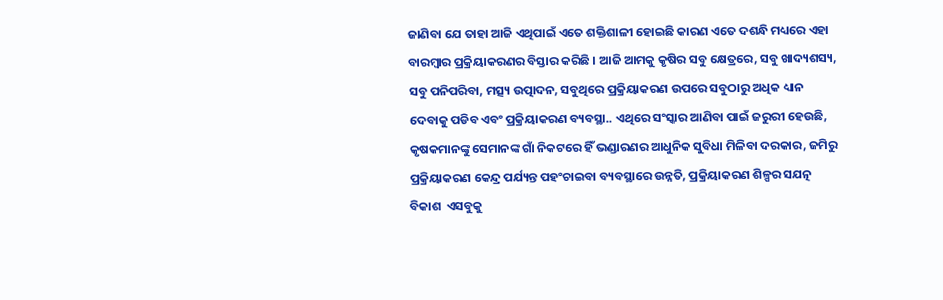ଜାଣିବା ଯେ ତାହା ଆଜି ଏଥିପାଇଁ ଏତେ ଶକ୍ତିଶାଳୀ ହୋଇଛି କାରଣ ଏତେ ଦଶନ୍ଧି ମଧ୍ୟରେ ଏହା ବାରମ୍ବାର ପ୍ରକ୍ରିୟାକରଣର ବିସ୍ତାର କରିଛି । ଆଜି ଆମକୁ କୃଷିର ସବୁ କ୍ଷେତ୍ରରେ, ସବୁ ଖାଦ୍ୟଶସ୍ୟ, ସବୁ ପନିପରିବା, ମତ୍ସ୍ୟ ଉତ୍ପାଦନ, ସବୁଥିରେ ପ୍ରକ୍ରିୟାକରଣ ଉପରେ ସବୁଠାରୁ ଅଧିକ ଧ୍ୟାନ ଦେବାକୁ ପଡିବ ଏବଂ ପ୍ରକ୍ରିୟାକରଣ ବ୍ୟବସ୍ଥା.. ଏଥିରେ ସଂସ୍କାର ଆଣିବା ପାଇଁ ଜରୁରୀ ହେଉଛି, କୃଷକମାନଙ୍କୁ ସେମାନଙ୍କ ଗାଁ ନିକଟରେ ହିଁ ଭଣ୍ଡାରଣର ଆଧୁନିକ ସୁବିଧା ମିଳିବା ଦରକାର, ଜମିରୁ ପ୍ରକ୍ରିୟାକରଣ କେନ୍ଦ୍ର ପର୍ଯ୍ୟନ୍ତ ପହଂଚାଇବା ବ୍ୟବସ୍ଥାରେ ଉନ୍ନତି, ପ୍ରକ୍ରିୟାକରଣ ଶିଳ୍ପର ସଯତ୍ନ ବିକାଶ  ଏସବୁକୁ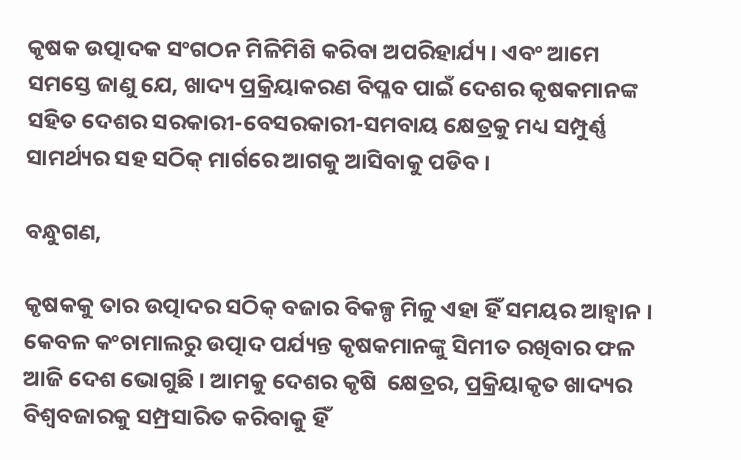କୃଷକ ଉତ୍ପାଦକ ସଂଗଠନ ମିଳିମିଶି କରିବା ଅପରିହାର୍ଯ୍ୟ । ଏବଂ ଆମେ ସମସ୍ତେ ଜାଣୁ ଯେ, ଖାଦ୍ୟ ପ୍ରକ୍ରିୟାକରଣ ବିପ୍ଳବ ପାଇଁ ଦେଶର କୃଷକମାନଙ୍କ ସହିତ ଦେଶର ସରକାରୀ-ବେସରକାରୀ-ସମବାୟ କ୍ଷେତ୍ରକୁ ମଧ୍ୟ ସମ୍ପୁର୍ଣ୍ଣ ସାମର୍ଥ୍ୟର ସହ ସଠିକ୍ ମାର୍ଗରେ ଆଗକୁ ଆସିବାକୁ ପଡିବ ।

ବନ୍ଧୁଗଣ,

କୃଷକକୁ ତାର ଉତ୍ପାଦର ସଠିକ୍ ବଜାର ବିକଳ୍ପ ମିଳୁ ଏହା ହିଁ ସମୟର ଆହ୍ୱାନ । କେବଳ କଂଚାମାଲରୁ ଉତ୍ପାଦ ପର୍ଯ୍ୟନ୍ତ କୃଷକମାନଙ୍କୁ ସିମୀତ ରଖିବାର ଫଳ ଆଜି ଦେଶ ଭୋଗୁଛି । ଆମକୁ ଦେଶର କୃଷି  କ୍ଷେତ୍ରର, ପ୍ରକ୍ରିୟାକୃତ ଖାଦ୍ୟର ବିଶ୍ୱବଜାରକୁ ସମ୍ପ୍ରସାରିତ କରିବାକୁ ହିଁ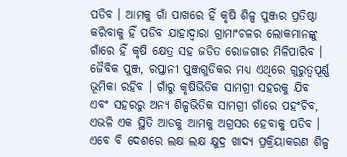ପଡିବ । ଆମକୁ ଗାଁ ପାଖରେ ହିଁ କୃଷି ଶିଳ୍ପ ପୁଞ୍ଜର ପ୍ରତିଷ୍ଠା କରିବାକୁ ହିଁ ପଡିବ ଯାହାଦ୍ୱାରା ଗ୍ରାମାଂଚଳର ଲୋକମାନଙ୍କୁ ଗାଁରେ ହିଁ କୃଷି କ୍ଷେତ୍ର ସହ ଜଡିତ ରୋଜଗାର ମିଳିପାରିବ । ଜୈବିକ ପୁଞ୍ଜ, ରପ୍ତାନୀ ପୁଞ୍ଜଗୁଡିକର ମଧ୍ୟ ଏଥିରେ ଗୁରୁତ୍ୱପୂର୍ଣ୍ଣ ଭୂମିକା ରହିବ । ଗାଁରୁ କୃଷିଭିତିକ ସାମଗ୍ରୀ ସହରକୁ ଯିବ ଏବଂ ସହରରୁ ଅନ୍ୟ ଶିଳ୍ପଭିତିକ ସାମଗ୍ରୀ ଗାଁରେ ପହଂଚିବ, ଏଭଳି ଏକ ସ୍ଥିତି ଆଡକୁ ଆମକୁ ଅଗ୍ରସର ହେବାକୁ ପଡିବ । ଏବେ ବି ଦେଶରେ ଲକ୍ଷ ଲକ୍ଷ କ୍ଷୁଦ୍ର ଖାଦ୍ୟ ପ୍ରକ୍ରିୟାକରଣ ଶିଳ୍ପ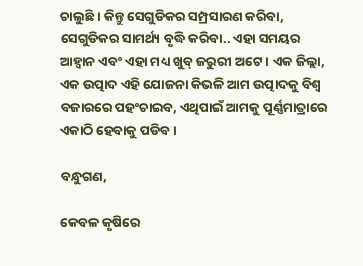ଚାଲୁଛି । କିନ୍ତୁ ସେଗୁଡିକର ସମ୍ପ୍ରସାରଣ କରିବା, ସେଗୁଡିକର ସାମର୍ଥ୍ୟ ବୃଦ୍ଧି କରିବା.. ଏହା ସମୟର ଆହ୍ୱାନ ଏବଂ ଏହା ମଧ୍ୟ ଖୁବ୍ ଜରୁରୀ ଅଟେ । ଏକ ଜିଲ୍ଲା, ଏକ ଉତ୍ପାଦ ଏହି ଯୋଜନା କିଭଳି ଆମ ଉତ୍ପାଦକୁ ବିଶ୍ୱ ବଜାରରେ ପହଂଚାଇବ, ଏଥିପାଇଁ ଆମକୁ ପୂର୍ଣ୍ଣମାତ୍ରାରେ ଏକାଠି ହେବାକୁ ପଡିବ ।

ବନ୍ଧୁଗଣ,

କେବଳ କୃଷିରେ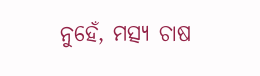ନୁହେଁ, ମତ୍ସ୍ୟ ଚାଷ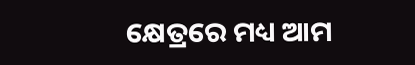କ୍ଷେତ୍ରରେ ମଧ୍ୟ ଆମ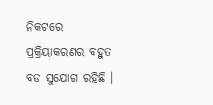ନିକଟରେ ପ୍ରକ୍ରିୟାକରଣର ବହୁତ ବଡ ସୁଯୋଗ ରହିଛି ।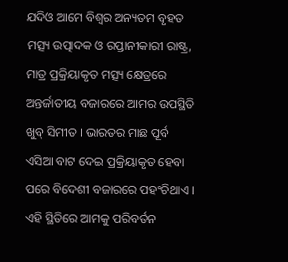ଯଦିଓ ଆମେ ବିଶ୍ୱର ଅନ୍ୟତମ ବୃହତ ମତ୍ସ୍ୟ ଉତ୍ପାଦକ ଓ ରପ୍ତାନୀକାରୀ ରାଷ୍ଟ୍ର, ମାତ୍ର ପ୍ରକ୍ରିୟାକୃତ ମତ୍ସ୍ୟ କ୍ଷେତ୍ରରେ ଅନ୍ତର୍ଜାତୀୟ ବଜାରରେ ଆମର ଉପସ୍ଥିତି ଖୁବ୍ ସିମୀତ । ଭାରତର ମାଛ ପୂର୍ବ ଏସିଆ ବାଟ ଦେଇ ପ୍ରକ୍ରିୟାକୃତ ହେବା ପରେ ବିଦେଶୀ ବଜାରରେ ପହଂଚିଥାଏ । ଏହି ସ୍ଥିତିରେ ଆମକୁ ପରିବର୍ତନ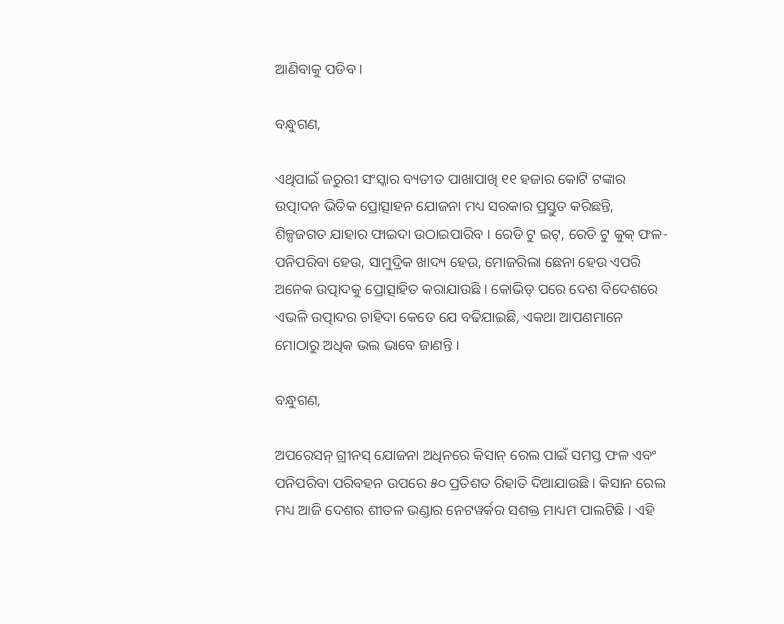ଆଣିବାକୁ ପଡିବ ।

ବନ୍ଧୁଗଣ,

ଏଥିପାଇଁ ଜରୁରୀ ସଂସ୍କାର ବ୍ୟତୀତ ପାଖାପାଖି ୧୧ ହଜାର କୋଟି ଟଙ୍କାର ଉତ୍ପାଦନ ଭିତିକ ପ୍ରୋତ୍ସାହନ ଯୋଜନା ମଧ୍ୟ ସରକାର ପ୍ରସ୍ତୁତ କରିଛନ୍ତି, ଶିଳ୍ପଜଗତ ଯାହାର ଫାଇଦା ଉଠାଇପାରିବ । ରେଡି ଟୁ ଇଟ୍‌, ରେଡି ଟୁ କୁକ୍ ଫଳ- ପନିପରିବା ହେଉ, ସାମୁଦ୍ରିକ ଖାଦ୍ୟ ହେଉ, ମୋଜରିଲା ଛେନା ହେଉ ଏପରି ଅନେକ ଉତ୍ପାଦକୁ ପ୍ରୋତ୍ସାହିତ କରାଯାଉଛି । କୋଭିଡ୍ ପରେ ଦେଶ ବିଦେଶରେ ଏଭଳି ଉତ୍ପାଦର ଚାହିଦା କେତେ ଯେ ବଢିଯାଇଛି, ଏକଥା ଆପଣମାନେ ମୋଠାରୁ ଅଧିକ ଭଲ ଭାବେ ଜାଣନ୍ତି ।

ବନ୍ଧୁଗଣ,

ଅପରେସନ୍ ଗ୍ରୀନସ୍ ଯୋଜନା ଅଧିନରେ କିସାନ୍ ରେଲ ପାଇଁ ସମସ୍ତ ଫଳ ଏବଂ ପନିପରିବା ପରିବହନ ଉପରେ ୫୦ ପ୍ରତିଶତ ରିହାତି ଦିଆଯାଉଛି । କିସାନ ରେଲ ମଧ୍ୟ ଆଜି ଦେଶର ଶୀତଳ ଭଣ୍ଡାର ନେଟୱର୍କର ସଶକ୍ତ ମାଧ୍ୟମ ପାଲଟିଛି । ଏହି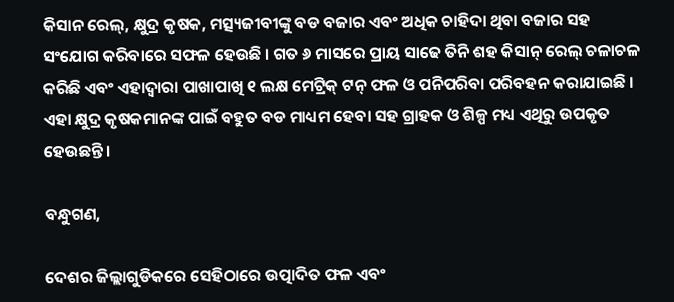କିସାନ ରେଲ୍‌, କ୍ଷୁଦ୍ର କୃଷକ, ମତ୍ସ୍ୟଜୀବୀଙ୍କୁ ବଡ ବଜାର ଏବଂ ଅଧିକ ଚାହିଦା ଥିବା ବଜାର ସହ ସଂଯୋଗ କରିବାରେ ସଫଳ ହେଉଛି । ଗତ ୬ ମାସରେ ପ୍ରାୟ ସାଢେ ତିନି ଶହ କିସାନ୍ ରେଲ୍ ଚଳାଚଳ କରିଛି ଏବଂ ଏହାଦ୍ୱାରା ପାଖାପାଖି ୧ ଲକ୍ଷ ମେଟ୍ରିକ୍ ଟନ୍ ଫଳ ଓ ପନିପରିବା ପରିବହନ କରାଯାଇଛି । ଏହା କ୍ଷୁଦ୍ର କୃଷକମାନଙ୍କ ପାଇଁ ବହୁତ ବଡ ମାଧ୍ୟମ ହେବା ସହ ଗ୍ରାହକ ଓ ଶିଳ୍ପ ମଧ୍ୟ ଏଥିରୁ ଉପକୃତ ହେଉଛନ୍ତି ।

ବନ୍ଧୁଗଣ,

ଦେଶର ଜିଲ୍ଲାଗୁଡିକରେ ସେହିଠାରେ ଉତ୍ପାଦିତ ଫଳ ଏବଂ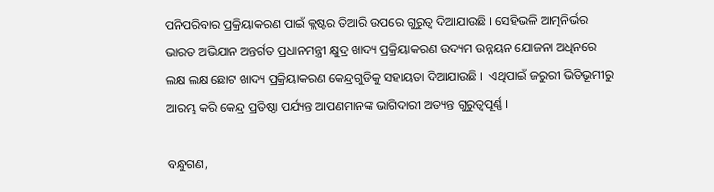ପନିପରିବାର ପ୍ରକ୍ରିୟାକରଣ ପାଇଁ କ୍ଲଷ୍ଟର ତିଆରି ଉପରେ ଗୁରୁତ୍ୱ ଦିଆଯାଉଛି । ସେହିଭଳି ଆତ୍ମନିର୍ଭର ଭାରତ ଅଭିଯାନ ଅନ୍ତର୍ଗତ ପ୍ରଧାନମନ୍ତ୍ରୀ କ୍ଷୁଦ୍ର ଖାଦ୍ୟ ପ୍ରକ୍ରିୟାକରଣ ଉଦ୍ୟମ ଉନ୍ନୟନ ଯୋଜନା ଅଧିନରେ ଲକ୍ଷ ଲକ୍ଷ ଛୋଟ ଖାଦ୍ୟ ପ୍ରକ୍ରିୟାକରଣ କେନ୍ଦ୍ରଗୁଡିକୁ ସହାୟତା ଦିଆଯାଉଛି ।  ଏଥିପାଇଁ ଜରୁରୀ ଭିତିଭୂମୀରୁ ଆରମ୍ଭ କରି କେନ୍ଦ୍ର ପ୍ରତିଷ୍ଠା ପର୍ଯ୍ୟନ୍ତ ଆପଣମାନଙ୍କ ଭାଗିଦାରୀ ଅତ୍ୟନ୍ତ ଗୁରୁତ୍ୱପୂର୍ଣ୍ଣ ।

ବନ୍ଧୁଗଣ,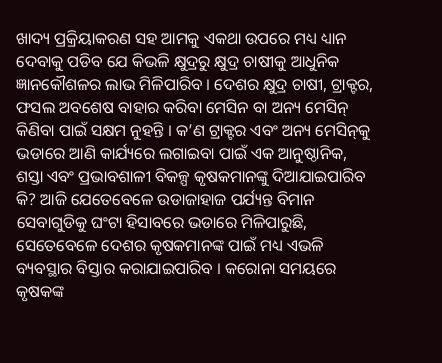ଖାଦ୍ୟ ପ୍ରକ୍ରିୟାକରଣ ସହ ଆମକୁ ଏକଥା ଉପରେ ମଧ୍ୟ ଧ୍ୟାନ ଦେବାକୁ ପଡିବ ଯେ କିଭଳି କ୍ଷୁଦ୍ରରୁ କ୍ଷୁଦ୍ର ଚାଷୀକୁ ଆଧୁନିକ ଜ୍ଞାନକୌଶଳର ଲାଭ ମିଳିପାରିବ । ଦେଶର କ୍ଷୁଦ୍ର ଚାଷୀ, ଟ୍ରାକ୍ଟର, ଫସଲ ଅବଶେଷ ବାହାର କରିବା ମେସିନ ବା ଅନ୍ୟ ମେସିନ୍ କିଣିବା ପାଇଁ ସକ୍ଷମ ନୁହନ୍ତି । କ’ଣ ଟ୍ରାକ୍ଟର ଏବଂ ଅନ୍ୟ ମେସିନ୍‌କୁ ଭଡାରେ ଆଣି କାର୍ଯ୍ୟରେ ଲଗାଇବା ପାଇଁ ଏକ ଆନୁଷ୍ଠାନିକ, ଶସ୍ତା ଏବଂ ପ୍ରଭାବଶାଳୀ ବିକଳ୍ପ କୃଷକମାନଙ୍କୁ ଦିଆଯାଇପାରିବ କି? ଆଜି ଯେତେବେଳେ ଉଡାଜାହାଜ ପର୍ଯ୍ୟନ୍ତ ବିମାନ ସେବାଗୁଡିକୁ ଘଂଟା ହିସାବରେ ଭଡାରେ ମିଳିପାରୁଛି, ସେତେବେଳେ ଦେଶର କୃଷକମାନଙ୍କ ପାଇଁ ମଧ୍ୟ ଏଭଳି ବ୍ୟବସ୍ଥାର ବିସ୍ତାର କରାଯାଇପାରିବ । କରୋନା ସମୟରେ କୃଷକଙ୍କ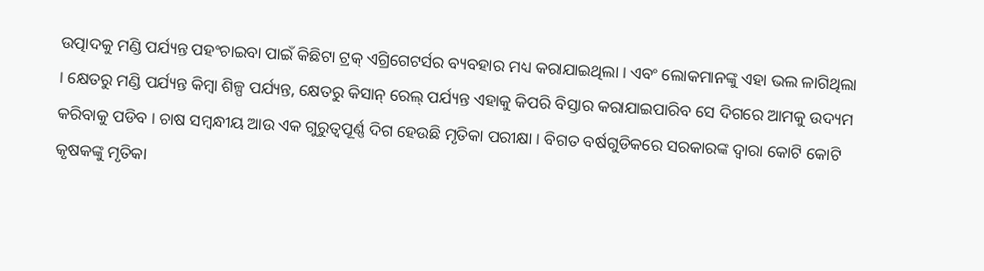ଉତ୍ପାଦକୁ ମଣ୍ଡି ପର୍ଯ୍ୟନ୍ତ ପହଂଚାଇବା ପାଇଁ କିଛିଟା ଟ୍ରକ୍ ଏଗ୍ରିଗେଟର୍ସର ବ୍ୟବହାର ମଧ୍ୟ କରାଯାଇଥିଲା । ଏବଂ ଲୋକମାନଙ୍କୁ ଏହା ଭଲ ଳାଗିଥିଲା । କ୍ଷେତରୁ ମଣ୍ଡି ପର୍ଯ୍ୟନ୍ତ କିମ୍ବା ଶିଳ୍ପ ପର୍ଯ୍ୟନ୍ତ, କ୍ଷେତରୁ କିସାନ୍ ରେଲ୍ ପର୍ଯ୍ୟନ୍ତ ଏହାକୁ କିପରି ବିସ୍ତାର କରାଯାଇପାରିବ ସେ ଦିଗରେ ଆମକୁ ଉଦ୍ୟମ କରିବାକୁ ପଡିବ । ଚାଷ ସମ୍ବନ୍ଧୀୟ ଆଉ ଏକ ଗୁରୁତ୍ୱପୂର୍ଣ୍ଣ ଦିଗ ହେଉଛି ମୃତିକା ପରୀକ୍ଷା । ବିଗତ ବର୍ଷଗୁଡିକରେ ସରକାରଙ୍କ ଦ୍ୱାରା କୋଟି କୋଟି କୃଷକଙ୍କୁ ମୃତିକା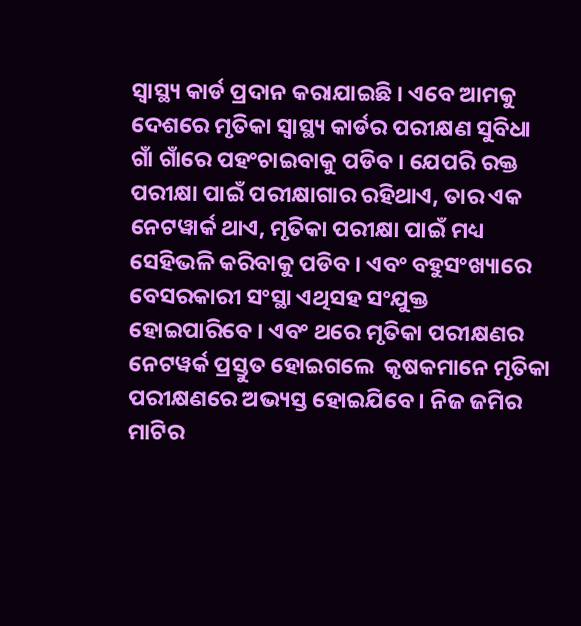ସ୍ୱାସ୍ଥ୍ୟ କାର୍ଡ ପ୍ରଦାନ କରାଯାଇଛି । ଏବେ ଆମକୁ ଦେଶରେ ମୃତିକା ସ୍ୱାସ୍ଥ୍ୟ କାର୍ଡର ପରୀକ୍ଷଣ ସୁବିଧା ଗାଁ ଗାଁରେ ପହଂଚାଇବାକୁ ପଡିବ । ଯେପରି ରକ୍ତ ପରୀକ୍ଷା ପାଇଁ ପରୀକ୍ଷାଗାର ରହିଥାଏ, ତାର ଏକ ନେଟୱାର୍କ ଥାଏ, ମୃତିକା ପରୀକ୍ଷା ପାଇଁ ମଧ୍ୟ ସେହିଭଳି କରିବାକୁ ପଡିବ । ଏବଂ ବହୁସଂଖ୍ୟାରେ ବେସରକାରୀ ସଂସ୍ଥା ଏଥିସହ ସଂଯୁକ୍ତ ହୋଇପାରିବେ । ଏବଂ ଥରେ ମୃତିକା ପରୀକ୍ଷଣର ନେଟୱର୍କ ପ୍ରସ୍ତୁତ ହୋଇଗଲେ  କୃଷକମାନେ ମୃତିକା ପରୀକ୍ଷଣରେ ଅଭ୍ୟସ୍ତ ହୋଇଯିବେ । ନିଜ ଜମିର ମାଟିର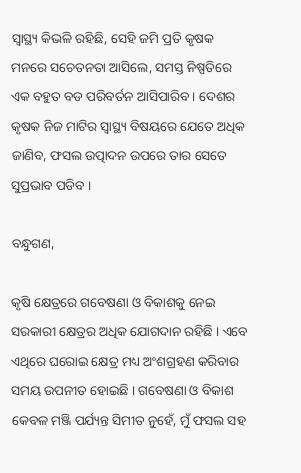ସ୍ୱାସ୍ଥ୍ୟ କିଭଳି ରହିଛି, ସେହି ଜମି ପ୍ରତି କୃଷକ ମନରେ ସଚେତନତା ଆସିଲେ, ସମସ୍ତ ନିଷ୍ପତିରେ ଏକ ବହୁତ ବଡ ପରିବର୍ତନ ଆସିପାରିବ । ଦେଶର କୃଷକ ନିଜ ମାଟିର ସ୍ୱାସ୍ଥ୍ୟ ବିଷୟରେ ଯେତେ ଅଧିକ ଜାଣିବ, ଫସଲ ଉତ୍ପାଦନ ଉପରେ ତାର ସେତେ ସୁପ୍ରଭାବ ପଡିବ ।

ବନ୍ଧୁଗଣ,

କୃଷି କ୍ଷେତ୍ରରେ ଗବେଷଣା ଓ ବିକାଶକୁ ନେଇ ସରକାରୀ କ୍ଷେତ୍ରର ଅଧିକ ଯୋଗଦାନ ରହିଛି । ଏବେ ଏଥିରେ ଘରୋଇ କ୍ଷେତ୍ର ମଧ୍ୟ ଅଂଶଗ୍ରହଣ କରିବାର ସମୟ ଉପନୀତ ହୋଇଛି । ଗବେଷଣା ଓ ବିକାଶ କେବଳ ମଞ୍ଜି ପର୍ଯ୍ୟନ୍ତ ସିମୀତ ନୁହେଁ, ମୁଁ ଫସଲ ସହ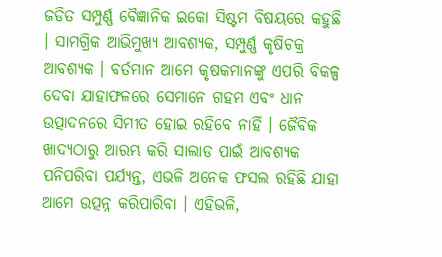ଜଡିତ ସମ୍ପୁର୍ଣ୍ଣ ବୈଜ୍ଞାନିକ ଇକୋ ସିଷ୍ଟମ ବିଷୟରେ କହୁଛି । ସାମଗ୍ରିକ ଆଭିମୁଖ୍ୟ ଆବଶ୍ୟକ, ସମ୍ପୁର୍ଣ୍ଣ କୃଷିଚକ୍ର ଆବଶ୍ୟକ । ବର୍ତମାନ ଆମେ କୃଷକମାନଙ୍କୁ ଏପରି ବିକଳ୍ପ ଦେବା ଯାହାଫଳରେ ସେମାନେ ଗହମ ଏବଂ ଧାନ ଉତ୍ପାଦନରେ ସିମୀତ ହୋଇ ରହିବେ ନାହିଁ । ଜୈବିକ ଖାଦ୍ୟଠାରୁ ଆରମ୍ଭ କରି ସାଲାଡ ପାଇଁ ଆବଶ୍ୟକ ପନିପରିବା ପର୍ଯ୍ୟନ୍ତ, ଏଭଳି ଅନେକ ଫସଲ ରହିଛି ଯାହା ଆମେ ଉତ୍ପନ୍ନ କରିପାରିବା । ଏହିଭଳି,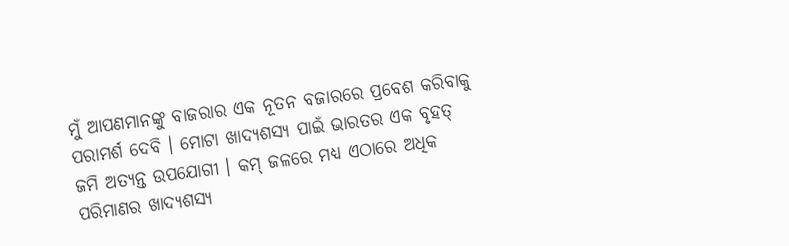ମୁଁ ଆପଣମାନଙ୍କୁ ବାଜରାର ଏକ ନୂତନ ବଜାରରେ ପ୍ରବେଶ କରିବାକୁ ପରାମର୍ଶ ଦେବି । ମୋଟା ଖାଦ୍ୟଶସ୍ୟ ପାଇଁ ଭାରତର ଏକ ବୃହତ୍ ଜମି ଅତ୍ୟନ୍ତ ଉପଯୋଗୀ । କମ୍ ଜଳରେ ମଧ୍ୟ ଏଠାରେ ଅଧିକ ପରିମାଣର ଖାଦ୍ୟଶସ୍ୟ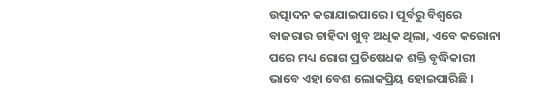ଉତ୍ପାଦନ କରାଯାଇପାରେ । ପୂର୍ବରୁ ବିଶ୍ୱରେ ବାଜରାର ଚାହିଦା ଖୁବ୍ ଅଧିକ ଥିଲା, ଏବେ କରୋନା ପରେ ମଧ୍ୟ ରୋଗ ପ୍ରତିଷେଧକ ଶକ୍ତି ବୃଦ୍ଧିକାରୀ ଭାବେ ଏହା ବେଶ ଲୋକପ୍ରିୟ ହୋଇପାରିଛି ।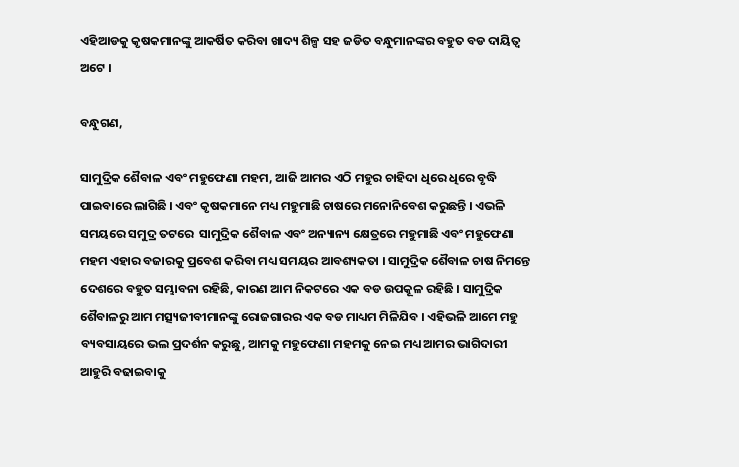ଏହିଆଡକୁ କୃଷକମାନଙ୍କୁ ଆକର୍ଷିତ କରିବା ଖାଦ୍ୟ ଶିଳ୍ପ ସହ ଜଡିତ ବନ୍ଧୁମାନଙ୍କର ବହୁତ ବଡ ଦାୟିତ୍ୱ ଅଟେ ।

ବନ୍ଧୁଗଣ,

ସାମୁଦ୍ରିକ ଶୈବାଳ ଏବଂ ମହୁଫେଣା ମହମ, ଆଜି ଆମର ଏଠି ମହୁର ଚାହିଦା ଧିରେ ଧିରେ ବୃଦ୍ଧି ପାଇବାରେ ଲାଗିଛି । ଏବଂ କୃଷକମାନେ ମଧ୍ୟ ମହୁମାଛି ଚାଷରେ ମନୋନିବେଶ କରୁଛନ୍ତି । ଏଭଳି ସମୟରେ ସମୁଦ୍ର ତଟରେ  ସାମୁଦ୍ରିକ ଶୈବାଳ ଏବଂ ଅନ୍ୟାନ୍ୟ କ୍ଷେତ୍ରରେ ମହୁମାଛି ଏବଂ ମହୁଫେଣା ମହମ ଏହାର ବଜାରକୁ ପ୍ରବେଶ କରିବା ମଧ୍ୟ ସମୟର ଆବଶ୍ୟକତା । ସାମୁଦ୍ରିକ ଶୈବାଳ ଚାଷ ନିମନ୍ତେ ଦେଶରେ ବହୁତ ସମ୍ଭାବନା ରହିଛି, କାରଣ ଆମ ନିକଟରେ ଏକ ବଡ ଉପକୂଳ ରହିଛି । ସାମୁଦ୍ରିକ ଶୈବାଳରୁ ଆମ ମତ୍ସ୍ୟଜୀବୀମାନଙ୍କୁ ରୋଜଗାରର ଏକ ବଡ ମାଧ୍ୟମ ମିଳିଯିବ । ଏହିଭଳି ଆମେ ମହୁ ବ୍ୟବସାୟରେ ଭଲ ପ୍ରଦର୍ଶନ କରୁଛୁ, ଆମକୁ ମହୁଫେଣା ମହମକୁ ନେଇ ମଧ୍ୟ ଆମର ଭାଗିଦାରୀ ଆହୁରି ବଢାଇବାକୁ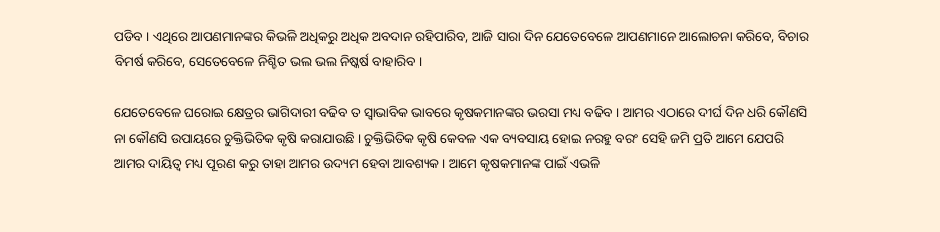ପଡିବ । ଏଥିରେ ଆପଣମାନଙ୍କର କିଭଳି ଅଧିକରୁ ଅଧିକ ଅବଦାନ ରହିପାରିବ, ଆଜି ସାରା ଦିନ ଯେତେବେଳେ ଆପଣମାନେ ଆଲୋଚନା କରିବେ, ବିଚାର ବିମର୍ଷ କରିବେ, ସେତେବେଳେ ନିଶ୍ଚିତ ଭଲ ଭଲ ନିଷ୍କର୍ଷ ବାହାରିବ ।

ଯେତେବେଳେ ଘରୋଇ କ୍ଷେତ୍ରର ଭାଗିଦାରୀ ବଢିବ ତ ସ୍ୱାଭାବିକ ଭାବରେ କୃଷକମାନଙ୍କର ଭରସା ମଧ୍ୟ ବଢିବ । ଆମର ଏଠାରେ ଦୀର୍ଘ ଦିନ ଧରି କୌଣସି ନା କୌଣସି ଉପାୟରେ ଚୁକ୍ତିଭିତିକ କୃଷି କରାଯାଉଛି । ଚୁକ୍ତିଭିତିକ କୃଷି କେବଳ ଏକ ବ୍ୟବସାୟ ହୋଇ ନରହୁ ବରଂ ସେହି ଜମି ପ୍ରତି ଆମେ ଯେପରି ଆମର ଦାୟିତ୍ୱ ମଧ୍ୟ ପୂରଣ କରୁ ତାହା ଆମର ଉଦ୍ୟମ ହେବା ଆବଶ୍ୟକ । ଆମେ କୃଷକମାନଙ୍କ ପାଇଁ ଏଭଳି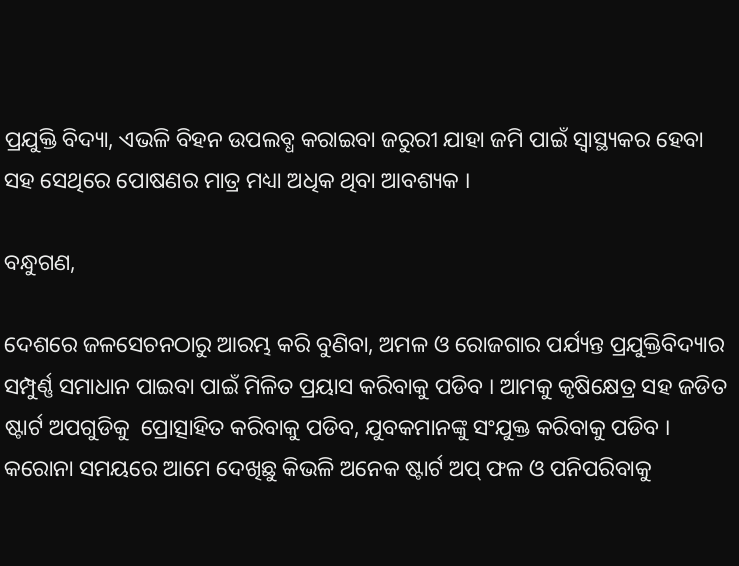ପ୍ରଯୁକ୍ତି ବିଦ୍ୟା, ଏଭଳି ବିହନ ଉପଲବ୍ଧ କରାଇବା ଜରୁରୀ ଯାହା ଜମି ପାଇଁ ସ୍ୱାସ୍ଥ୍ୟକର ହେବା ସହ ସେଥିରେ ପୋଷଣର ମାତ୍ର ମଧ୍ୟା ଅଧିକ ଥିବା ଆବଶ୍ୟକ ।

ବନ୍ଧୁଗଣ,

ଦେଶରେ ଜଳସେଚନଠାରୁ ଆରମ୍ଭ କରି ବୁଣିବା, ଅମଳ ଓ ରୋଜଗାର ପର୍ଯ୍ୟନ୍ତ ପ୍ରଯୁକ୍ତିବିଦ୍ୟାର ସମ୍ପୁର୍ଣ୍ଣ ସମାଧାନ ପାଇବା ପାଇଁ ମିଳିତ ପ୍ରୟାସ କରିବାକୁ ପଡିବ । ଆମକୁ କୃଷିକ୍ଷେତ୍ର ସହ ଜଡିତ ଷ୍ଟାର୍ଟ ଅପଗୁଡିକୁ  ପ୍ରୋତ୍ସାହିତ କରିବାକୁ ପଡିବ, ଯୁବକମାନଙ୍କୁ ସଂଯୁକ୍ତ କରିବାକୁ ପଡିବ । କରୋନା ସମୟରେ ଆମେ ଦେଖିଛୁ କିଭଳି ଅନେକ ଷ୍ଟାର୍ଟ ଅପ୍ ଫଳ ଓ ପନିପରିବାକୁ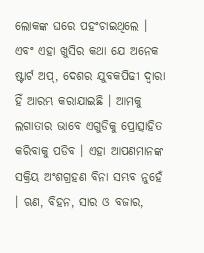ଲୋକଙ୍କ ଘରେ ପହଂଚାଇଥିଲେ । ଏବଂ ଏହା ଖୁସିର କଥା ଯେ ଅନେକ ଷ୍ଟାର୍ଟ ଅପ୍‌, ଦେଶର ଯୁବକପିଢୀ ଦ୍ୱାରା ହିଁ ଆରମ୍ଭ କରାଯାଇଛି । ଆମକୁ ଲଗାତାର ଭାବେ ଏଗୁଡିକୁ ପ୍ରୋତ୍ସାହିତ କରିବାକୁ ପଡିବ । ଏହା ଆପଣମାନଙ୍କ ସକ୍ରିୟ ଅଂଶଗ୍ରହଣ ବିନା ସମ୍ଭବ ନୁହେଁ । ଋଣ, ବିହନ, ସାର ଓ ବଜାର,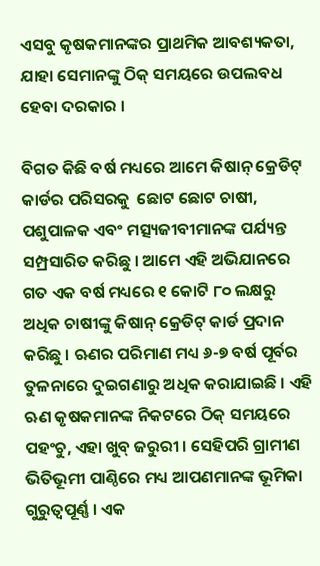ଏସବୁ କୃଷକମାନଙ୍କର ପ୍ରାଥମିକ ଆବଶ୍ୟକତା, ଯାହା ସେମାନଙ୍କୁ ଠିକ୍ ସମୟରେ ଉପଲବଧ ହେବା ଦରକାର ।

ବିଗତ କିଛି ବର୍ଷ ମଧ୍ୟରେ ଆମେ କିଷାନ୍ କ୍ରେଡିଟ୍ କାର୍ଡର ପରିସରକୁ  ଛୋଟ ଛୋଟ ଚାଷୀ, ପଶୁପାଳକ ଏବଂ ମତ୍ସ୍ୟଜୀବୀମାନଙ୍କ ପର୍ଯ୍ୟନ୍ତ ସମ୍ପ୍ରସାରିତ କରିଛୁ । ଆମେ ଏହି ଅଭିଯାନରେ ଗତ ଏକ ବର୍ଷ ମଧ୍ୟରେ ୧ କୋଟି ୮୦ ଲକ୍ଷରୁ ଅଧିକ ଚାଷୀଙ୍କୁ କିଷାନ୍ କ୍ରେଡିଟ୍ କାର୍ଡ ପ୍ରଦାନ କରିଛୁ । ଋଣର ପରିମାଣ ମଧ୍ୟ ୬-୭ ବର୍ଷ ପୂର୍ବର ତୁଳନାରେ ଦୁଇଗଣାରୁ ଅଧିକ କରାଯାଇଛି । ଏହି ଋଣ କୃଷକମାନଙ୍କ ନିକଟରେ ଠିକ୍ ସମୟରେ ପହଂଚୁ, ଏହା ଖୁବ୍ ଜରୁରୀ । ସେହିପରି ଗ୍ରାମୀଣ ଭିତିଭୂମୀ ପାଣ୍ଠିରେ ମଧ୍ୟ ଆପଣମାନଙ୍କ ଭୂମିକା ଗୁରୁତ୍ୱପୂର୍ଣ୍ଣ । ଏକ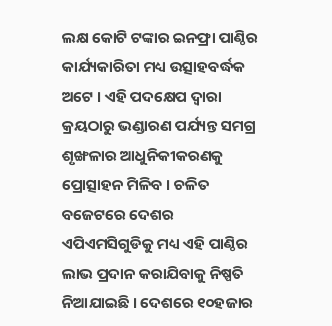ଲକ୍ଷ କୋଟି ଟଙ୍କାର ଇନଫ୍ରା ପାଣ୍ଠିର କାର୍ଯ୍ୟକାରିତା ମଧ୍ୟ ଉତ୍ସାହବର୍ଦ୍ଧକ ଅଟେ । ଏହି ପଦକ୍ଷେପ ଦ୍ୱାରା କ୍ରୟଠାରୁ ଭଣ୍ଡାରଣ ପର୍ଯ୍ୟନ୍ତ ସମଗ୍ର ଶୃଙ୍ଖଳାର ଆଧୁନିକୀକରଣକୁ ପ୍ରୋତ୍ସାହନ ମିଳିବ । ଚଳିତ ବଜେଟରେ ଦେଶର ଏପିଏମସିଗୁଡିକୁ ମଧ୍ୟ ଏହି ପାଣ୍ଠିର ଲାଭ ପ୍ରଦାନ କରାଯିବାକୁ ନିଷ୍ପତି ନିଆଯାଇଛି । ଦେଶରେ ୧୦ହଜାର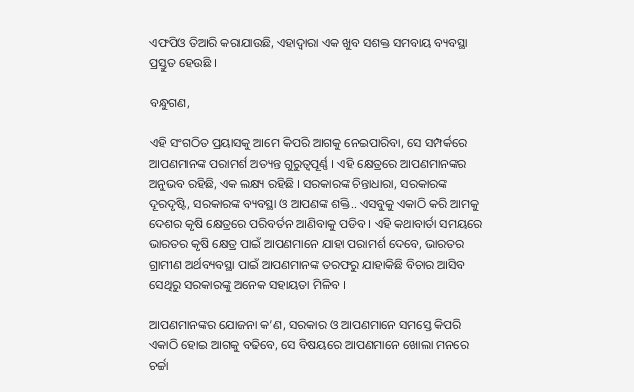ଏଫପିଓ ତିଆରି କରାଯାଉଛି, ଏହାଦ୍ୱାରା ଏକ ଖୁବ ସଶକ୍ତ ସମବାୟ ବ୍ୟବସ୍ଥା ପ୍ରସ୍ତୁତ ହେଉଛି ।

ବନ୍ଧୁଗଣ,

ଏହି ସଂଗଠିତ ପ୍ରୟାସକୁ ଆମେ କିପରି ଆଗକୁ ନେଇପାରିବା, ସେ ସମ୍ପର୍କରେ ଆପଣମାନଙ୍କ ପରାମର୍ଶ ଅତ୍ୟନ୍ତ ଗୁରୁତ୍ୱପୂର୍ଣ୍ଣ । ଏହି କ୍ଷେତ୍ରରେ ଆପଣମାନଙ୍କର ଅନୁଭବ ରହିଛି, ଏକ ଲକ୍ଷ୍ୟ ରହିଛି । ସରକାରଙ୍କ ଚିନ୍ତାଧାରା, ସରକାରଙ୍କ ଦୂରଦୃଷ୍ଟି, ସରକାରଙ୍କ ବ୍ୟବସ୍ଥା ଓ ଆପଣଙ୍କ ଶକ୍ତି.. ଏସବୁକୁ ଏକାଠି କରି ଆମକୁ ଦେଶର କୃଷି କ୍ଷେତ୍ରରେ ପରିବର୍ତନ ଆଣିବାକୁ ପଡିବ । ଏହି କଥାବାର୍ତା ସମୟରେ ଭାରତର କୃଷି କ୍ଷେତ୍ର ପାଇଁ ଆପଣମାନେ ଯାହା ପରାମର୍ଶ ଦେବେ, ଭାରତର ଗ୍ରାମୀଣ ଅର୍ଥବ୍ୟବସ୍ଥା ପାଇଁ ଆପଣମାନଙ୍କ ତରଫରୁ ଯାହାକିଛି ବିଚାର ଆସିବ ସେଥିରୁ ସରକାରଙ୍କୁ ଅନେକ ସହାୟତା ମିଳିବ ।

ଆପଣମାନଙ୍କର ଯୋଜନା କ’ଣ, ସରକାର ଓ ଆପଣମାନେ ସମସ୍ତେ କିପରି ଏକାଠି ହୋଇ ଆଗକୁ ବଢିବେ, ସେ ବିଷୟରେ ଆପଣମାନେ ଖୋଲା ମନରେ ଚର୍ଚ୍ଚା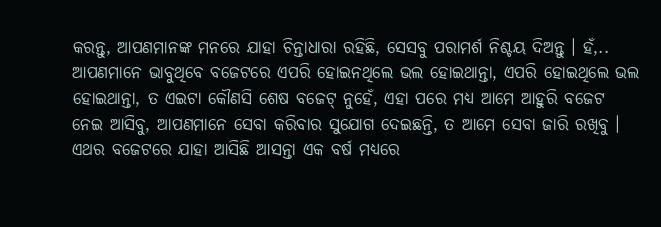କରନ୍ତୁ, ଆପଣମାନଙ୍କ ମନରେ ଯାହା ଚିନ୍ତାଧାରା ରହିଛି, ସେସବୁ ପରାମର୍ଶ ନିଶ୍ଚୟ ଦିଅନ୍ତୁ । ହଁ,.. ଆପଣମାନେ ଭାବୁଥିବେ ବଜେଟରେ ଏପରି ହୋଇନଥିଲେ ଭଲ ହୋଇଥାନ୍ତା, ଏପରି ହୋଇଥିଲେ ଭଲ ହୋଇଥାନ୍ତା, ତ ଏଇଟା କୌଣସି ଶେଷ ବଜେଟ୍ ନୁହେଁ, ଏହା ପରେ ମଧ୍ୟ ଆମେ ଆହୁରି ବଜେଟ ନେଇ ଆସିବୁ, ଆପଣମାନେ ସେବା କରିବାର ସୁଯୋଗ ଦେଇଛନ୍ତି, ତ ଆମେ ସେବା ଜାରି ରଖିବୁ । ଏଥର ବଜେଟରେ ଯାହା ଆସିଛି ଆସନ୍ତା ଏକ ବର୍ଷ ମଧ୍ୟରେ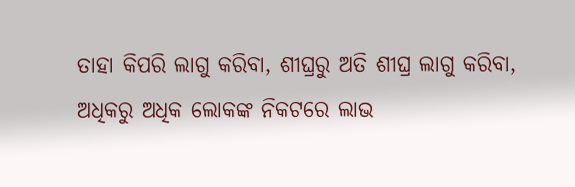ତାହା କିପରି ଲାଗୁ କରିବା, ଶୀଘ୍ରରୁ ଅତି ଶୀଘ୍ର ଲାଗୁ କରିବା, ଅଧିକରୁ ଅଧିକ ଲୋକଙ୍କ ନିକଟରେ ଲାଭ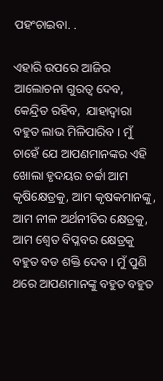ପହଂଚାଇବା. .

ଏହାରି ଉପରେ ଆଜିର ଆଲୋଚନା ଗୁରତ୍ୱ ଦେବ, କେନ୍ଦ୍ରିତ ରହିବ,  ଯାହାଦ୍ୱାରା ବହୁତ ଲାଭ ମିଳିପାରିବ । ମୁଁ ଚାହେଁ ଯେ ଆପଣମାନଙ୍କର ଏହି ଖୋଲା ହୃଦୟର ଚର୍ଚ୍ଚା ଆମ କୃଷିକ୍ଷେତ୍ରକୁ, ଆମ କୃଷକମାନଙ୍କୁ, ଆମ ନୀଳ ଅର୍ଥନୀତିର କ୍ଷେତ୍ରକୁ, ଆମ ଶ୍ୱେତ ବିପ୍ଳବର କ୍ଷେତ୍ରକୁ ବହୁତ ବଡ ଶକ୍ତି ଦେବ । ମୁଁ ପୁଣି ଥରେ ଆପଣମାନଙ୍କୁ ବହୁତ ବହୁତ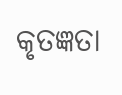କୃତଜ୍ଞତା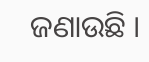ଜଣାଉଛି ।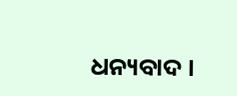ଧନ୍ୟବାଦ ।